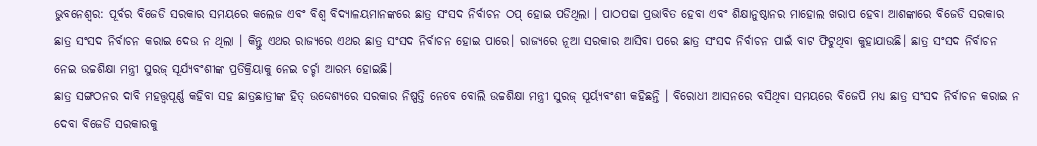ଭୁବନେଶ୍ୱର: ପୂର୍ବର ବିଜେଡି ସରକାର ସମୟରେ କଲେଜ ଏବଂ ବିଶ୍ୱ ବିଦ୍ୟାଳୟମାନଙ୍କରେ ଛାତ୍ର ସଂସଦ ନିର୍ବାଚନ ଠପ୍ ହୋଇ ପଡିଥିଲା । ପାଠପଢା ପ୍ରଭାବିତ ହେବା ଏବଂ ଶିକ୍ଷାନୁଷ୍ଠାନର ମାହୋଲ ଖରାପ ହେବା ଆଶଙ୍କାରେ ବିଜେଡି ସରକାର ଛାତ୍ର ସଂସଦ ନିର୍ବାଚନ କରାଇ ଦେଉ ନ ଥିଲା । କିନ୍ତୁ ଏଥର ରାଜ୍ୟରେ ଏଥର ଛାତ୍ର ସଂସଦ ନିର୍ବାଚନ ହୋଇ ପାରେ। ରାଜ୍ୟରେ ନୂଆ ସରକାର ଆସିବା ପରେ ଛାତ୍ର ସଂସଦ ନିର୍ବାଚନ ପାଇଁ ବାଟ ଫିଟୁଥିବା କୁହାଯାଉଛି। ଛାତ୍ର ସଂସଦ ନିର୍ବାଚନ ନେଇ ଉଚ୍ଚଶିକ୍ଷା ମନ୍ତ୍ରୀ ସୁରଜ୍ ସୂର୍ଯ୍ୟବଂଶୀଙ୍କ ପ୍ରତିକ୍ରିୟାକୁ ନେଇ ଚର୍ଚ୍ଚା ଆରମ୍ଭ ହୋଇଛି।
ଛାତ୍ର ସଙ୍ଗଠନର ଦାବି ମହତ୍ତ୍ଵପୂର୍ଣ୍ଣ କହିବା ସହ ଛାତ୍ରଛାତ୍ରୀଙ୍କ ହିତ୍ ଉଦ୍ଦେଶ୍ୟରେ ସରକାର ନିଷ୍ପତ୍ତି ନେବେ ବୋଲି ଉଚ୍ଚଶିକ୍ଷା ମନ୍ତ୍ରୀ ସୁରଜ୍ ସୂର୍ୟ୍ୟବଂଶୀ କହିଛନ୍ତି । ବିରୋଧୀ ଆସନରେ ବସିଥିବା ସମୟରେ ବିଜେପି ମଧ୍ୟ ଛାତ୍ର ସଂସଦ ନିର୍ବାଚନ କରାଇ ନ ଦେବା ବିଜେଡି ସରକାରକୁ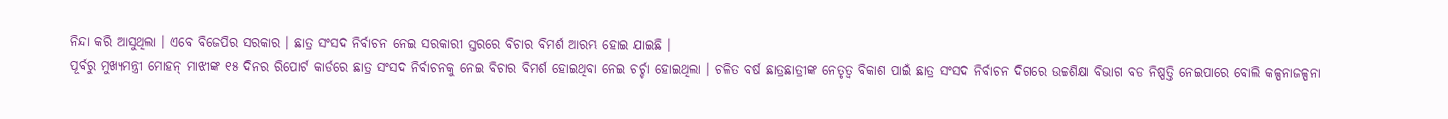ନିନ୍ଦା କରି ଆସୁଥିଲା । ଏବେ ବିଜେପିର ସରକାର । ଛାତ୍ର ସଂସଦ ନିର୍ବାଚନ ନେଇ ସରକାରୀ ସ୍ତରରେ ବିଚାର ବିମର୍ଶ ଆରମ୍ଭ ହୋଇ ଯାଇଛି ।
ପୂର୍ବରୁ ମୁଖ୍ୟମନ୍ତ୍ରୀ ମୋହନ୍ ମାଝୀଙ୍କ ୧୫ ଦିନର ରିପୋର୍ଟ କାର୍ଡରେ ଛାତ୍ର ସଂସଦ ନିର୍ବାଚନକୁ ନେଇ ବିଚାର ବିମର୍ଶ ହୋଇଥିବା ନେଇ ଚର୍ଚ୍ଚା ହୋଇଥିଲା । ଚଳିତ ବର୍ଷ ଛାତ୍ରଛାତ୍ରୀଙ୍କ ନେତୃତ୍ୱ ବିକାଶ ପାଇଁ ଛାତ୍ର ସଂସଦ ନିର୍ବାଚନ ଦିଗରେ ଉଚ୍ଚଶିକ୍ଷା ବିଭାଗ ବଡ ନିଷ୍ପତ୍ତି ନେଇପାରେ ବୋଲି କଳ୍ପନାଜଳ୍ପନା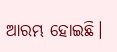ଆରମ୍ଭ ହୋଇଛି।